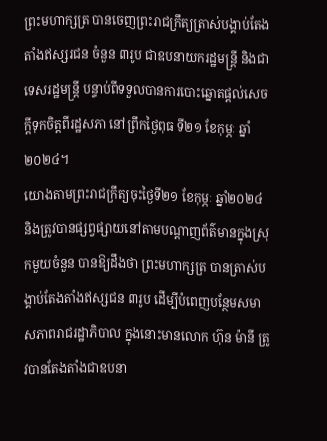ព្រះមហាក្សត្រ បានចេញព្រះរាជក្រឹត្យត្រាស់បង្គាប់តែងតាំងឥស្សរជន ចំនួន ៣រូប ជាឧបនាយករដ្ឋមន្ត្រី និងជាទេសរដ្ឋមន្ត្រី បន្ទាប់ពីទទួលបានការបោះឆ្នោតផ្តល់សេចក្តីទុកចិត្តពីរដ្ឋសភា នៅព្រឹកថ្ងៃពុធ ទី២១ ខែកុម្ភៈ ឆ្នាំ២០២៤។
យោងតាមព្រះរាជក្រឹត្យចុះថ្ងៃទី២១ ខែកុម្ភៈ ឆ្នាំ២០២៤ និងត្រូវបានផ្សព្វផ្សាយនៅតាមបណ្តាញព័ត៌មានក្នុងស្រុកមួយចំនួន បានឱ្យដឹងថា ព្រះមហាក្សត្រ បានត្រាស់បង្គាប់តែងតាំងឥស្សជន ៣រូប ដើម្បីបំពេញបន្ថែមសមាសភាពរាជរដ្ឋាភិបាល ក្នុងនោះមានលោក ហ៊ុន ម៉ានី ត្រូវបានតែងតាំងជាឧបនា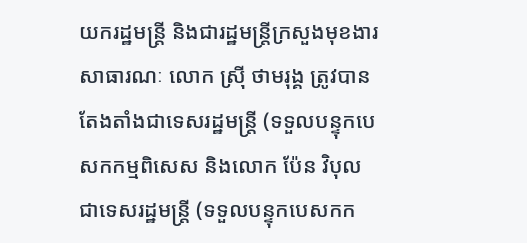យករដ្ឋមន្ត្រី និងជារដ្ឋមន្ត្រីក្រសួងមុខងារសាធារណៈ លោក ស្រ៊ី ថាមរុង្គ ត្រូវបានតែងតាំងជាទេសរដ្ឋមន្ត្រី (ទទួលបន្ទុកបេសកកម្មពិសេស និងលោក ប៉ែន វិបុល ជាទេសរដ្ឋមន្ត្រី (ទទួលបន្ទុកបេសកក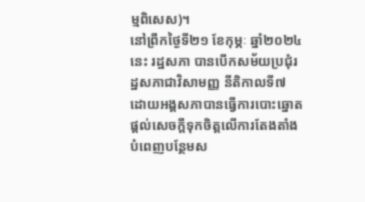ម្មពិសេស)។
នៅព្រឹកថ្ងៃទី២១ ខែកុម្ភៈ ឆ្នាំ២០២៤នេះ រដ្ឋសភា បានបើកសម័យប្រជុំរដ្ឋសភាជាវិសាមញ្ញ នីតិកាលទី៧ ដោយអង្គសភាបានធ្វើការបោះឆ្នោតផ្តល់សេចក្តីទុកចិត្តលើការតែងតាំងបំពេញបន្ថែមស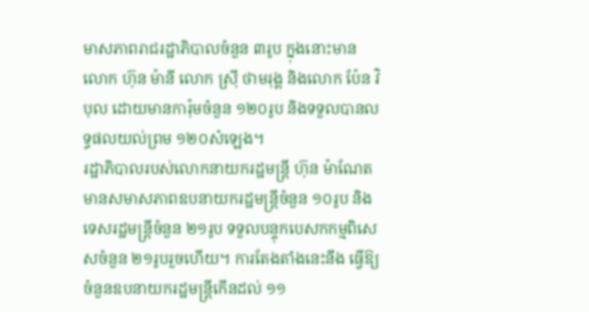មាសភាពរាជរដ្ឋាភិបាលចំនួន ៣រូប ក្នុងនោះមានលោក ហ៊ុន ម៉ានី លោក ស្រ៊ី ថាមរុង្គ និងលោក ប៉ែន វិបុល ដោយមានការ៉ុមចំនួន ១២០រូប និងទទួលបានលទ្ធផលយល់ព្រម ១២០សំឡេង។
រដ្ឋាភិបាលរបស់លោកនាយករដ្ឋមន្ត្រី ហ៊ុន ម៉ាណែត មានសមាសភាពឧបនាយករដ្ឋមន្ត្រីចំនួន ១០រូប និងទេសរដ្ឋមន្ត្រីចំនួន ២១រូប ទទួលបន្ទុកបេសកកម្មពិសេសចំនួន ២១រូបរួចហើយ។ ការតែងតាំងនេះនឹង ធ្វើឱ្យចំនួនឧបនាយករដ្ឋមន្ត្រីកើនដល់ ១១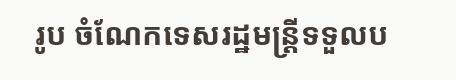រូប ចំណែកទេសរដ្ឋមន្ត្រីទទួលប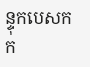ន្ទុកបេសកក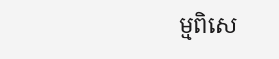ម្មពិសេ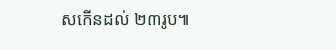សកើនដល់ ២៣រូប៕